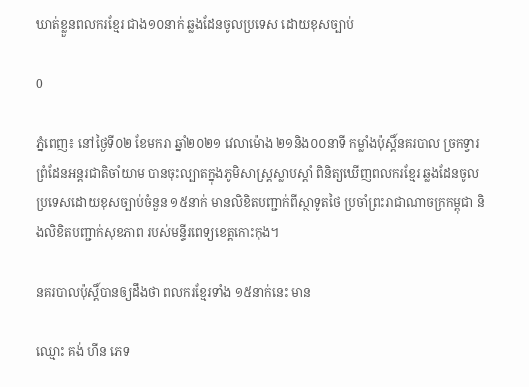ឃាត់ខ្លួនពលករខ្មែរ ជាង១០នាក់ ឆ្លងដែនចូលប្រទេស ដោយខុសច្បាប់

0

ភ្នំពេញ៖ នៅថ្ងៃទី០២ ខែមករា ឆ្នាំ២០២១ វេលាម៉ោង ២១និង០០នាទី កម្លាំងប៉ុស្តិ៍នគរបាល ច្រកទ្វារព្រំដែនអន្តរជាតិចាំយាម បានចុះល្បាតក្នុងភូមិសាស្រ្តស្លាបស្តាំ ពិនិត្យឃើញពលករខ្មែរ ឆ្លងដែនចូលប្រទេសដោយខុសច្បាប់ចំនួន ១៥នាក់ មានលិខិតបញ្ជាក់ពីស្ថាទូតថៃ ប្រចាំព្រះរាជាណាចក្រកម្ពុជា និងលិខិតបញ្ជាក់សុខភាព របស់មន្ទីរពេទ្យខេត្តកោះកុង។

នគរបាលប៉ុស្តិ៍បានឲ្យដឹងថា ពលករខ្មែរទាំង ១៥នាក់នេះ មាន

ឈ្មោះ គង់ ហីន ភេទ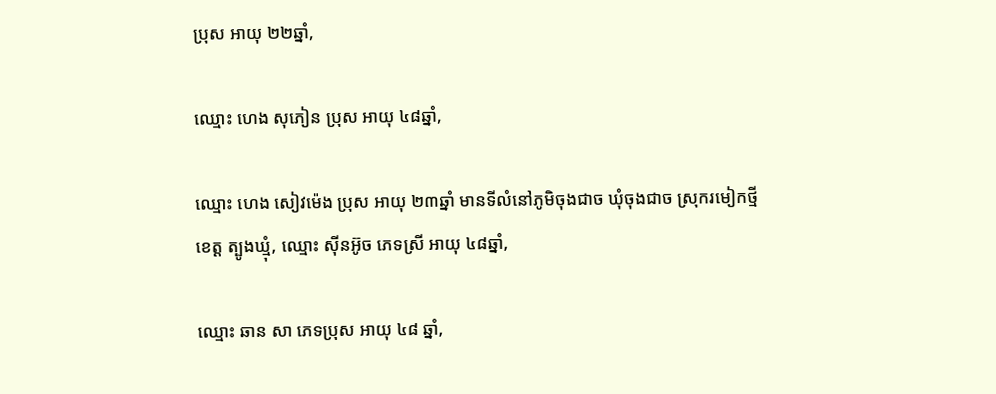ប្រុស អាយុ ២២ឆ្នាំ,

ឈ្មោះ ហេង សុភៀន ប្រុស អាយុ ៤៨ឆ្នាំ,

ឈ្មោះ ហេង សៀវម៉េង ប្រុស អាយុ ២៣ឆ្នាំ មានទីលំនៅភូមិចុងជាច ឃុំចុងជាច ស្រុករមៀកថ្មី ខេត្ត ត្បូងឃ្មុំ, ឈ្មោះ ស៊ីនអ៊ូច ភេទស្រី អាយុ ៤៨ឆ្នាំ,

ឈ្មោះ ឆាន សា ភេទប្រុស អាយុ ៤៨ ឆ្នាំ,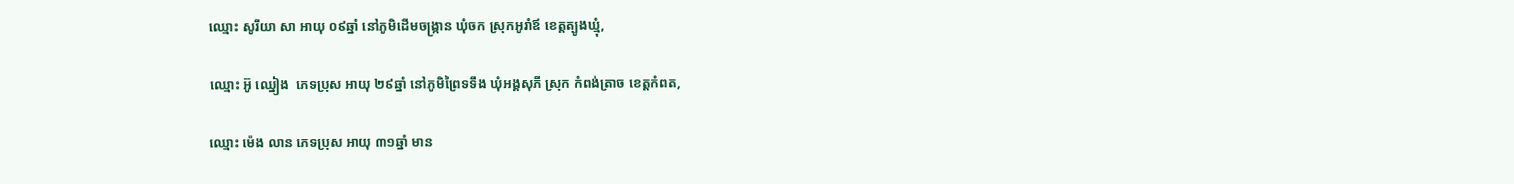ឈ្មោះ សូរីយា សា អាយុ ០៩ឆ្នាំ នៅភូមិដើមចង្រ្កាន ឃុំចក ស្រុកអូរាំឪ ខេត្តត្បូងឃ្មុំ,

ឈ្មោះ អ៊ូ ឈ្នៀង  ភេទប្រុស អាយុ ២៩ឆ្នាំ នៅភូមិព្រៃទទឹង ឃុំអង្គសុភី ស្រុក កំពង់ត្រាច ខេត្តកំពត,

ឈ្មោះ ម៉េង លាន ភេទប្រុស អាយុ ៣១ឆ្នាំ មាន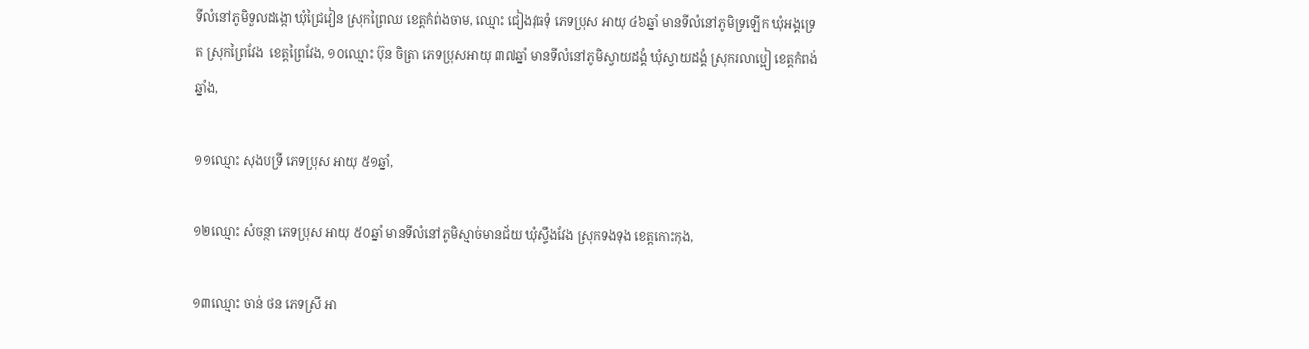ទីលំនៅភូមិទួលដង្កោ ឃុំជ្រៃវៀន ស្រុកព្រៃឈ ខេត្តកំព់ងចាម, ឈ្មោះ ជៀងវុធទុំ ភេទប្រុស អាយុ ៤៦ឆ្នាំ មានទីលំនៅភូមិទ្រឡើក ឃុំអង្គទ្រេត ស្រុកព្រៃវែង  ខេត្តព្រៃវែង, ១០ឈ្មោះ ប៊ុន ចិត្រា ភេទប្រុសអាយុ ៣៧ឆ្នាំ មានទីលំនៅភូមិស្វាយដង្គំ ឃុំស្វាយដង្គំ ស្រុករលាប្អៀ ខេត្តកំពង់ឆ្នាំង,

១១ឈ្មោះ សុងបទ្រី ភេទប្រុស អាយុ ៥១ឆ្នាំ,

១២ឈ្មោះ សំចន្ថា ភេទប្រុស អាយុ ៥០ឆ្នាំ មានទីលំនៅភូមិស្មាច់មានជ័យ ឃុំស្ទឹងវែង ស្រុកទងទុង ខេត្តកោះកុង,

១៣ឈ្មោះ ចាន់ ថន ភេទស្រី អា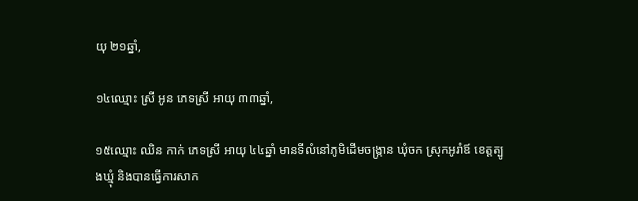យុ ២១ឆ្នាំ,

១៤ឈ្មោះ ស្រី អូន ភេទស្រី អាយុ ៣៣ឆ្នាំ,

១៥ឈ្មោះ ឈិន កាក់ ភេទស្រី អាយុ ៤៤ឆ្នាំ មានទីលំនៅភូមិដើមចង្រ្កាន ឃុំចក ស្រុកអូរាំឪ ខេត្តត្បូងឃ្មុំ និងបានធ្វើការសាក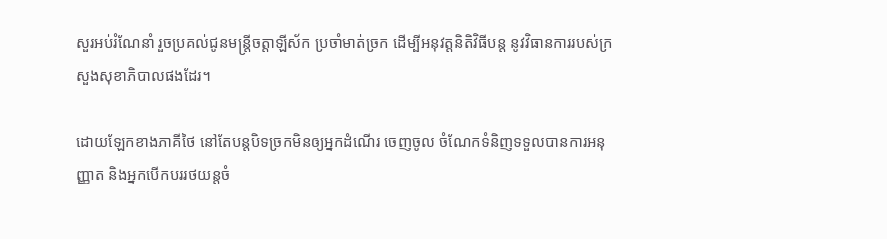សួរអប់រំណែនាំ រួចប្រគល់ជូនមន្រ្តីចត្តាឡីស័ក ប្រចាំមាត់ច្រក ដើម្បីអនុវត្តនិតិវិធីបន្ត នូវវិធានការរបស់ក្រសួងសុខាភិបាលផងដែរ។

ដោយឡែកខាងភាគីថៃ នៅតែបន្តបិទច្រកមិនឲ្យអ្នកដំណើរ ចេញចូល ចំណែកទំនិញទទួលបានការអនុញ្ញាត និងអ្នកបើកបររថយន្តចំ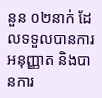នួន ០២នាក់ ដែលទទួលបានការអនុញ្ញាត និងបានការ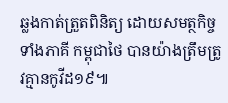ឆ្លងកាត់ត្រួតពិនិត្យ ដោយសមត្ថកិច្ចទាំងភាគី កម្ពុជាថៃ បានយ៉ាងត្រឹមត្រូវគ្មានកូវីដ១៩៕